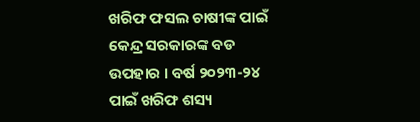ଖରିଫ ଫସଲ ଚାଷୀଙ୍କ ପାଇଁ କେନ୍ଦ୍ର ସରକାରଙ୍କ ବଡ ଉପହାର । ବର୍ଷ ୨୦୨୩-୨୪ ପାଇଁ ଖରିଫ ଶସ୍ୟ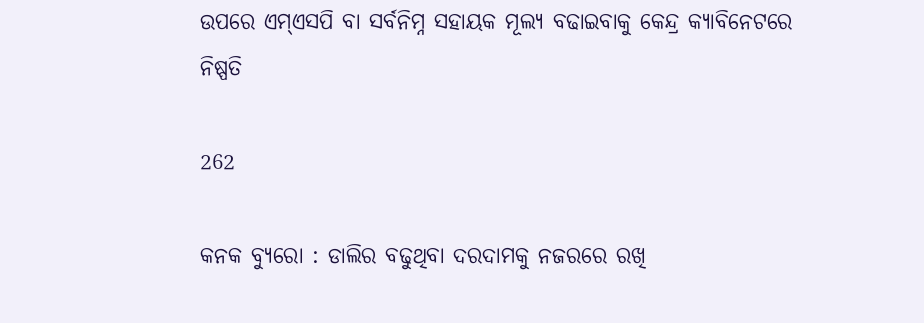ଉପରେ ଏମ୍ଏସପି ବା ସର୍ବନିମ୍ନ ସହାୟକ ମୂଲ୍ୟ ବଢାଇବାକୁ କେନ୍ଦ୍ର କ୍ୟାବିନେଟରେ ନିଷ୍ପତି

262

କନକ ବ୍ୟୁରୋ : ଡାଲିର ବଢୁଥିବା ଦରଦାମକୁ ନଜରରେ ରଖି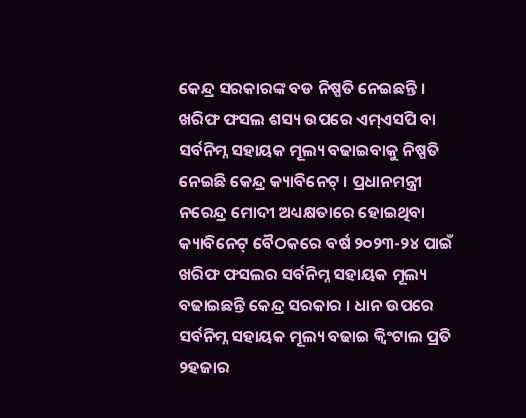କେନ୍ଦ୍ର ସରକାରଙ୍କ ବଡ ନିଷ୍ପତି ନେଇଛନ୍ତି । ଖରିଫ ଫସଲ ଶସ୍ୟ ଉପରେ ଏମ୍ଏସପି ବା ସର୍ବନିମ୍ନ ସହାୟକ ମୂଲ୍ୟ ବଢାଇବାକୁ ନିଷ୍ପତି ନେଇଛି କେନ୍ଦ୍ର କ୍ୟାବିନେଟ୍ । ପ୍ରଧାନମନ୍ତ୍ରୀ ନରେନ୍ଦ୍ର ମୋଦୀ ଅଧ୍ୟକ୍ଷତାରେ ହୋଇଥିବା କ୍ୟାବିନେଟ୍ ବୈଠକରେ ବର୍ଷ ୨୦୨୩-୨୪ ପାଇଁ ଖରିଫ ଫସଲର ସର୍ବନିମ୍ନ ସହାୟକ ମୂଲ୍ୟ ବଢାଇଛନ୍ତି କେନ୍ଦ୍ର ସରକାର । ଧାନ ଉପରେ ସର୍ବନିମ୍ନ ସହାୟକ ମୂଲ୍ୟ ବଢାଇ କ୍ୱିଂଟାଲ ପ୍ରତି ୨ହଜାର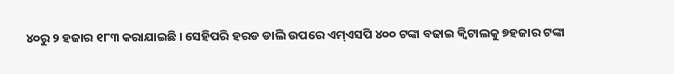୪୦ରୁ ୨ ହଜାର ୧୮୩ କରାଯାଇଛି । ସେହିପରି ହରଡ ଡାଲି ଉପରେ ଏମ୍ଏସପି ୪୦୦ ଟଙ୍କା ବଢାଇ କ୍ୱିଟାଲକୁ ୭ହଜାର ଟଙ୍କା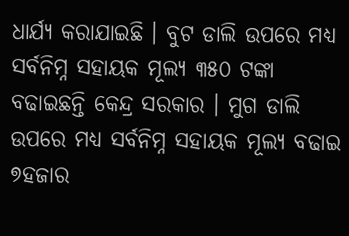ଧାର୍ଯ୍ୟ କରାଯାଇଛି । ବୁଟ ଡାଲି ଉପରେ ମଧ୍ୟ ସର୍ବନିମ୍ନ ସହାୟକ ମୂଲ୍ୟ ୩୫୦ ଟଙ୍କା ବଢାଇଛନ୍ତି କେନ୍ଦ୍ର ସରକାର । ମୁଗ ଡାଲି ଉପରେ ମଧ୍ୟ ସର୍ବନିମ୍ନ ସହାୟକ ମୂଲ୍ୟ ବଢାଇ ୭ହଜାର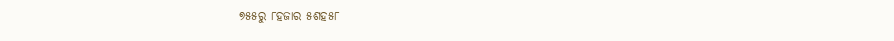୭୫୫ରୁ ୮ହଜାର ୫ଶହ୫୮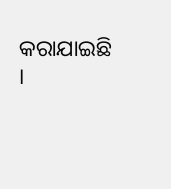କରାଯାଇଛି ।